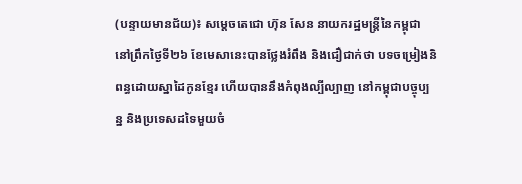(បន្ទាយមានជ័យ)៖ សម្តេចតេជោ ហ៊ុន សែន នាយករដ្ឋមន្ត្រីនៃកម្ពុជា នៅព្រឹកថ្ងៃទី២៦ ខែមេសានេះបានថ្លែងរំពឹង និងជឿជាក់ថា បទចម្រៀងនិពន្ធដោយស្នាដៃកូនខ្មែរ ហើយបាននឹងកំពុងល្បីល្បាញ នៅកម្ពុជាបច្ចុប្បន្ន និងប្រទេសដទៃមួយចំ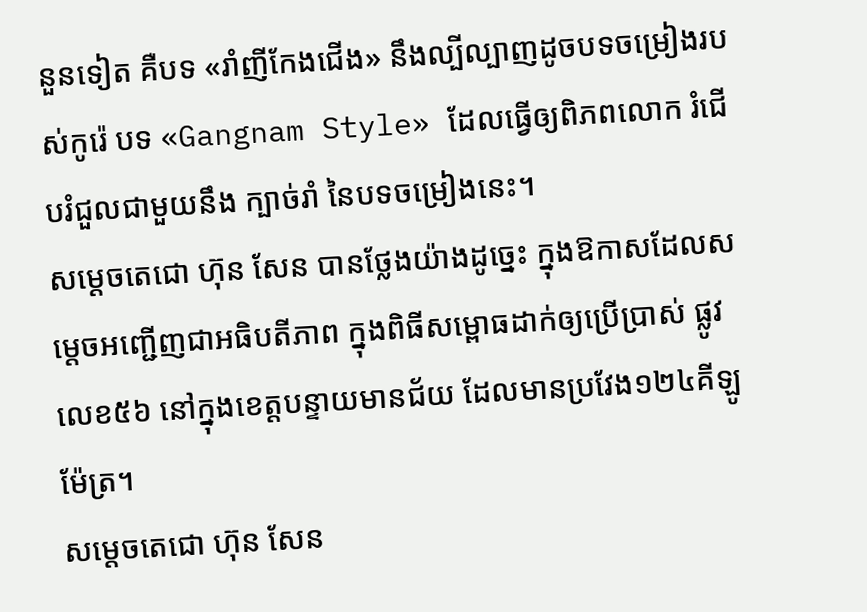នួនទៀត គឺបទ «រាំញីកែងជើង» នឹងល្បីល្បាញដូចបទចម្រៀងរបស់កូរ៉េ បទ «Gangnam Style» ដែលធ្វើឲ្យពិភពលោក រំជើបរំជួលជាមួយនឹង ក្បាច់រាំ នៃបទចម្រៀងនេះ។
សម្តេចតេជោ ហ៊ុន សែន បានថ្លែងយ៉ាងដូច្នេះ ក្នុងឱកាសដែលសម្តេចអញ្ជើញជាអធិបតីភាព ក្នុងពិធីសម្ពោធដាក់ឲ្យប្រើប្រាស់ ផ្លូវលេខ៥៦ នៅក្នុងខេត្តបន្ទាយមានជ័យ ដែលមានប្រវែង១២៤គីឡូម៉ែត្រ។
សម្តេចតេជោ ហ៊ុន សែន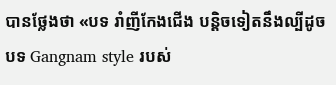បានថ្លែងថា «បទ រាំញីកែងជើង បន្តិចទៀតនឹងល្បីដូចបទ Gangnam style របស់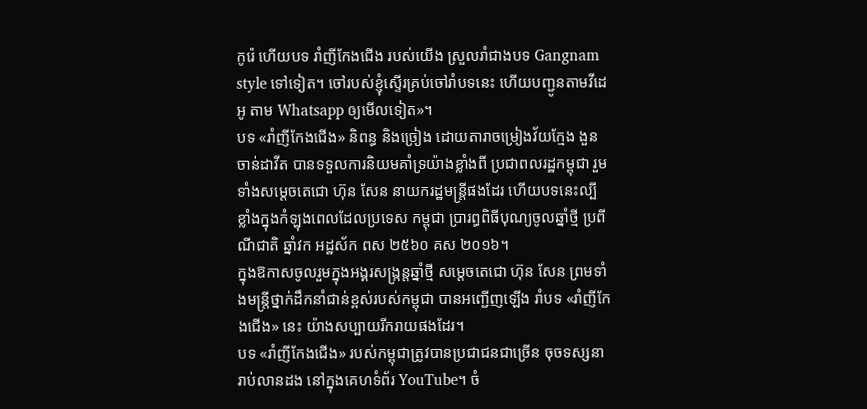កូរ៉េ ហើយបទ រាំញីកែងជើង របស់យើង ស្រួលរាំជាងបទ Gangnam style ទៅទៀត។ ចៅរបស់ខ្ញុំស្ទើរគ្រប់ចៅរាំបទនេះ ហើយបញ្ជូនតាមវីដេអូ តាម Whatsapp ឲ្យមើលទៀត»។
បទ «រាំញីកែងជើង» និពន្ធ និងច្រៀង ដោយតារាចម្រៀងវ័យក្មែង ងួន ចាន់ដាវីត បានទទួលការនិយមគាំទ្រយ៉ាងខ្លាំងពី ប្រជាពលរដ្ឋកម្ពុជា រួមទាំងសម្តេចតេជោ ហ៊ុន សែន នាយករដ្ឋមន្ត្រីផងដែរ ហើយបទនេះល្បីខ្លាំងក្នុងកំឡុងពេលដែលប្រទេស កម្ពុជា ប្រារព្ធពិធីបុណ្យចូលឆ្នាំថ្មី ប្រពីណីជាតិ ឆ្នាំវក អដ្ឋស័ក ពស ២៥៦០ គស ២០១៦។
ក្នុងឱកាសចូលរួមក្នុងអង្គរសង្ក្រន្តឆ្នាំថ្មី សម្តេចតេជោ ហ៊ុន សែន ព្រមទាំងមន្ត្រីថ្នាក់ដឹកនាំជាន់ខ្ពស់របស់កម្ពុជា បានអញ្ជើញឡើង រាំបទ «រាំញីកែងជើង» នេះ យ៉ាងសប្បាយរីករាយផងដែរ។
បទ «រាំញីកែងជើង» របស់កម្ពុជាត្រូវបានប្រជាជនជាច្រើន ចុចទស្សនារាប់លានដង នៅក្នុងគេហទំព័រ YouTube។ ចំ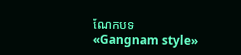ណែកបទ «Gangnam style»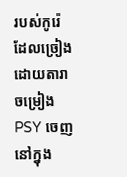របស់កូរ៉េ ដែលច្រៀងដោយតារាចម្រៀង PSY ចេញនៅក្នុង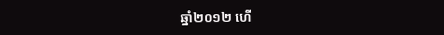ឆ្នាំ២០១២ ហើ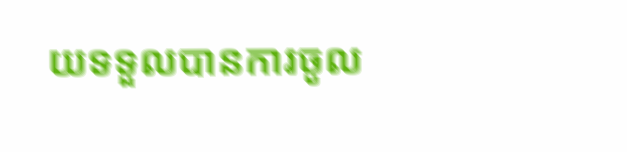យទទួលបានការចូល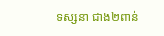ទស្សនា ជាង២ពាន់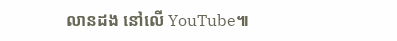លានដង នៅលើ YouTube៕